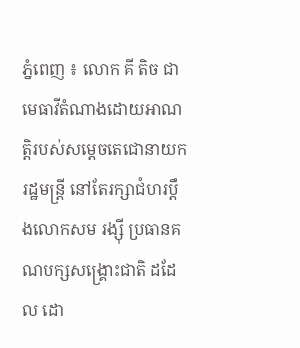ភ្នំពេញ ៖ លោក គី តិច ជាមេធាវីតំណាងដោយអាណត្តិរបស់សម្តេចតេជោនាយករដ្ឋមន្ត្រី នៅតែរក្សាជំហរប្តឹងលោកសម រង្ស៊ី ប្រធានគណបក្សសង្គ្រោះជាតិ ដដែល ដោ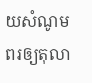យសំណូមពរឲ្យតុលា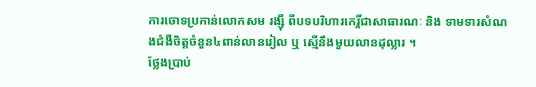ការចោទប្រកាន់លោកសម រង្ស៊ី ពីបទបរិហារកេរ្តិ៍ជាសាធារណៈ និង ទាមទារសំណងជំងឺចិត្តចំនួន៤ពាន់លានរៀល ឬ ស្មើនឹងមួយលានដុល្លារ ។
ថ្លែងប្រាប់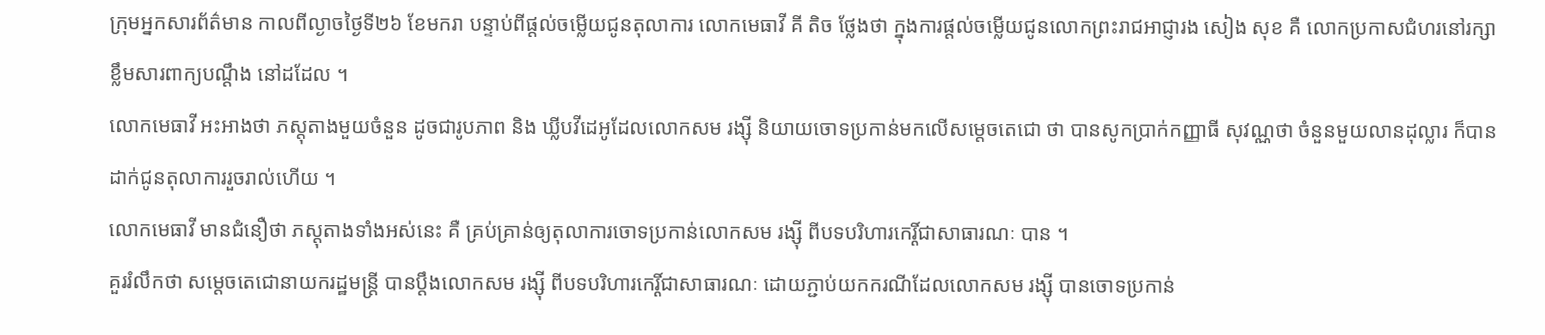ក្រុមអ្នកសារព័ត៌មាន កាលពីល្ងាចថ្ងៃទី២៦ ខែមករា បន្ទាប់ពីផ្តល់ចម្លើយជូនតុលាការ លោកមេធាវី គី តិច ថ្លែងថា ក្នុងការផ្តល់ចម្លើយជូនលោកព្រះរាជអាជ្ញារង សៀង សុខ គឺ លោកប្រកាសជំហរនៅរក្សាខ្លឹមសារពាក្យបណ្ដឹង នៅដដែល ។
លោកមេធាវី អះអាងថា ភស្តុតាងមួយចំនួន ដូចជារូបភាព និង ឃ្លីបវីដេអូដែលលោកសម រង្ស៊ី និយាយចោទប្រកាន់មកលើសម្តេចតេជោ ថា បានសូកប្រាក់កញ្ញាធី សុវណ្ណថា ចំនួនមួយលានដុល្លារ ក៏បានដាក់ជូនតុលាការរួចរាល់ហើយ ។
លោកមេធាវី មានជំនឿថា ភស្តុតាងទាំងអស់នេះ គឺ គ្រប់គ្រាន់ឲ្យតុលាការចោទប្រកាន់លោកសម រង្ស៊ី ពីបទបរិហារកេរ្តិ៍ជាសាធារណៈ បាន ។
គួររំលឹកថា សម្តេចតេជោនាយករដ្ឋមន្ត្រី បានប្តឹងលោកសម រង្ស៊ី ពីបទបរិហារកេរ្តិ៍ជាសាធារណៈ ដោយភ្ជាប់យកករណីដែលលោកសម រង្ស៊ី បានចោទប្រកាន់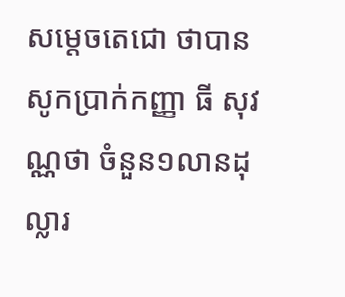សម្តេចតេជោ ថាបានសូកប្រាក់កញ្ញា ធី សុវណ្ណថា ចំនួន១លានដុល្លារ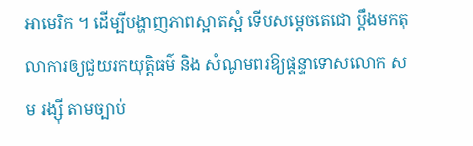អាមេរិក ។ ដើម្បីបង្ហាញភាពស្អាតស្អំ ទើបសម្តេចតេជោ ប្តឹងមកតុលាការឲ្យជួយរកយុត្តិធម៌ និង សំណូមពរឱ្យផ្តន្ទាទោសលោក សម រង្ស៊ី តាមច្បាប់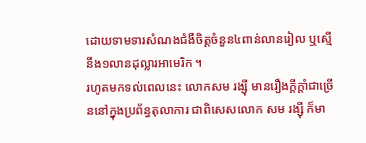ដោយទាមទារសំណងជំងឺចិត្តចំនួន៤ពាន់លានរៀល ឬស្មើនឹង១លានដុល្លារអាមេរិក ។
រហូតមកទល់ពេលនេះ លោកសម រង្ស៊ី មានរឿងក្ដីក្តាំជាច្រើននៅក្នុងប្រព័ន្ធតុលាការ ជាពិសេសលោក សម រង្ស៊ី ក៏មា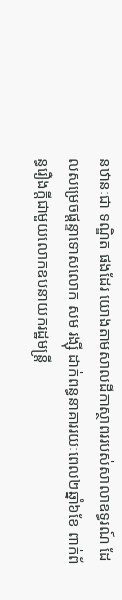នឋានៈជា ទណ្ឌិត ផងដែរ យោងតាមសាលដីកាស្ថាពររបស់សាលាឧទ្ធរណ៍ ដែលសម្រេចផ្តន្ទាទោសលោក សម រង្ស៊ី ដាក់ពន្ធនាគាររយៈពេល២ឆ្នាំ៦ខែ ពាក់ព័ន្ធរឿងក្ដីជាមួយលោកឧបនាយករដ្ឋមន្ត្រី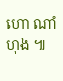ហោ ណាំហុង ៕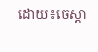ដោយ៖ចេស្តា